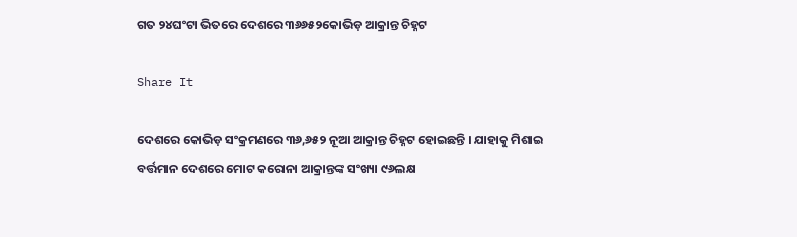ଗତ ୨୪ଘଂଟା ଭିତରେ ଦେଶରେ ୩୬୬୫୨କୋଭିଡ଼ ଆକ୍ରାନ୍ତ ଚିହ୍ନଟ

Share It

ଦେଶରେ କୋଭିଡ଼ ସଂକ୍ରମଣରେ ୩୬,୬୫୨ ନୂଆ ଆକ୍ରାନ୍ତ ଚିହ୍ନଟ ହୋଇଛନ୍ତି । ଯାହାକୁ ମିଶାଇ ବର୍ତ୍ତମାନ ଦେଶରେ ମୋଟ କରୋନା ଆକ୍ରାନ୍ତଙ୍କ ସଂଖ୍ୟା ୯୬ଲକ୍ଷ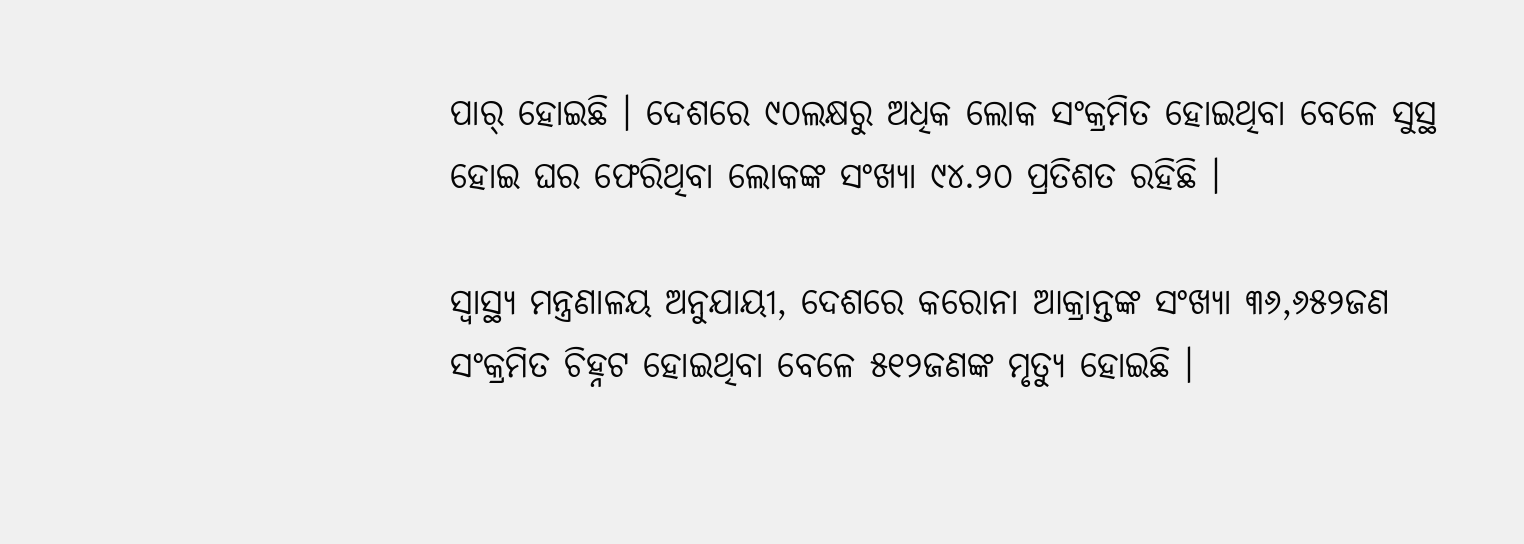ପାର୍ ହୋଇଛି । ଦେଶରେ ୯୦ଲକ୍ଷରୁ ଅଧିକ ଲୋକ ସଂକ୍ରମିତ ହୋଇଥିବା ବେଳେ ସୁସ୍ଥ ହୋଇ ଘର ଫେରିଥିବା ଲୋକଙ୍କ ସଂଖ୍ୟା ୯୪.୨୦ ପ୍ରତିଶତ ରହିଛି ।

ସ୍ୱାସ୍ଥ୍ୟ ମନ୍ତ୍ରଣାଳୟ ଅନୁଯାୟୀ, ଦେଶରେ କରୋନା ଆକ୍ରାନ୍ତଙ୍କ ସଂଖ୍ୟା ୩୬,୬୫୨ଜଣ ସଂକ୍ରମିତ ଚିହ୍ନଟ ହୋଇଥିବା ବେଳେ ୫୧୨ଜଣଙ୍କ ମୃତ୍ୟୁ ହୋଇଛି ।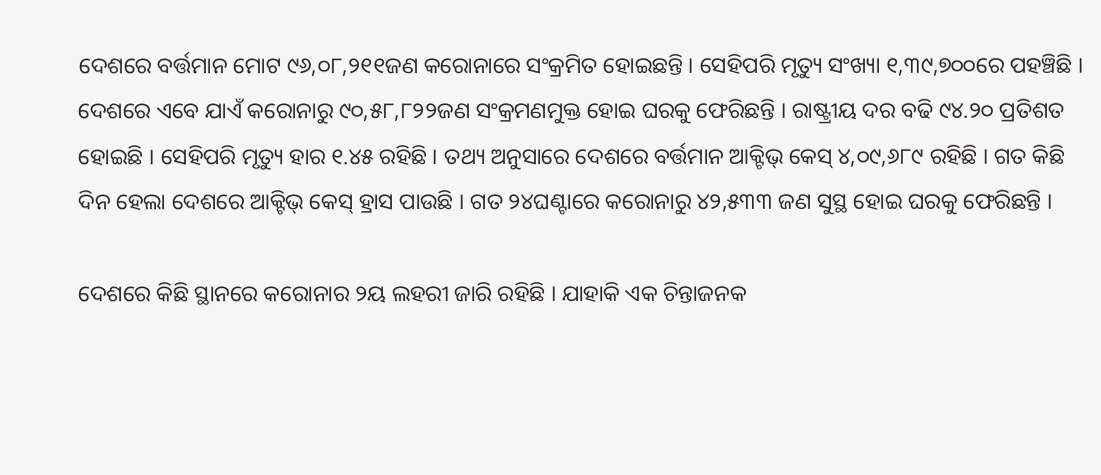ଦେଶରେ ବର୍ତ୍ତମାନ ମୋଟ ୯୬,୦୮,୨୧୧ଜଣ କରୋନାରେ ସଂକ୍ରମିତ ହୋଇଛନ୍ତି । ସେହିପରି ମୃତ୍ୟୁ ସଂଖ୍ୟା ୧,୩୯,୭୦୦ରେ ପହଞ୍ଚିଛି । ଦେଶରେ ଏବେ ଯାଏଁ କରୋନାରୁ ୯୦,୫୮,୮୨୨ଜଣ ସଂକ୍ରମଣମୁକ୍ତ ହୋଇ ଘରକୁ ଫେରିଛନ୍ତି । ରାଷ୍ଟ୍ରୀୟ ଦର ବଢି ୯୪.୨୦ ପ୍ରତିଶତ ହୋଇଛି । ସେହିପରି ମୃତ୍ୟୁ ହାର ୧.୪୫ ରହିଛି । ତଥ୍ୟ ଅନୁସାରେ ଦେଶରେ ବର୍ତ୍ତମାନ ଆକ୍ଟିଭ୍‌ କେସ୍‌ ୪,୦୯,୬୮୯ ରହିଛି । ଗତ କିଛି ଦିନ ହେଲା ଦେଶରେ ଆକ୍ଟିଭ୍‌ କେସ୍‌ ହ୍ରାସ ପାଉଛି । ଗତ ୨୪ଘଣ୍ଟାରେ କରୋନାରୁ ୪୨,୫୩୩ ଜଣ ସୁସ୍ଥ ହୋଇ ଘରକୁ ଫେରିଛନ୍ତି ।

ଦେଶରେ କିଛି ସ୍ଥାନରେ କରୋନାର ୨ୟ ଲହରୀ ଜାରି ରହିଛି । ଯାହାକି ଏକ ଚିନ୍ତାଜନକ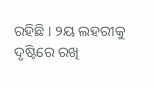ରହିଛି । ୨ୟ ଲହରୀକୁ ଦୃଷ୍ଟିରେ ରଖି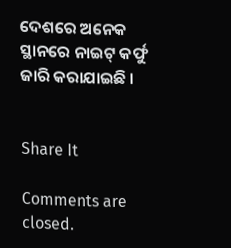ଦେଶରେ ଅନେକ ସ୍ଥାନରେ ନାଇଟ୍‌ କର୍ଫୁ ଜାରି କରାଯାଇଛି ।


Share It

Comments are closed.